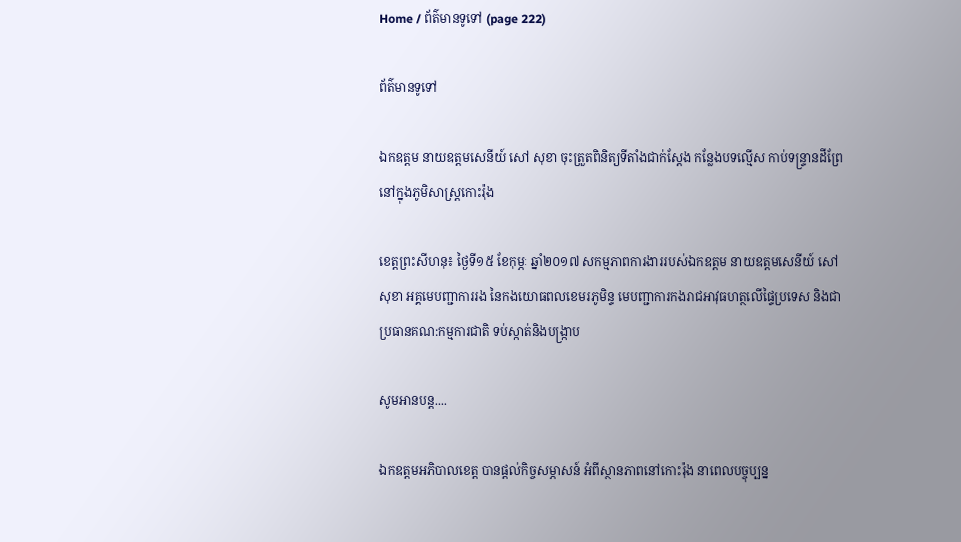Home / ព័ត៌មានទូទៅ (page 222)

ព័ត៌មានទូទៅ

ឯកឧត្តម នាយឧត្តមសេនីយ៍ សៅ សុខា ចុះត្រួតពិនិត្យទីតាំងជាក់ស្តែង កន្លែងបទល្មើស កាប់ទន្រ្ទានដីព្រែ នៅក្នុងភូមិសាស្ត្រកោះរ៉ុង

ខេត្តព្រះសីហនុ៖ ថ្ងៃទី១៥ ខែកុម្ភៈ ឆ្នាំ២០១៧ សកម្មភាពការងាររបស់ឯកឧត្តម នាយឧត្តមសេនីយ៍ សៅ សុខា អគ្គមេបញ្ជាការរង នៃកងយោធពលខេមរភូមិន្ទ មេបញ្ជាការកងរាជអាវុធហត្ថលើផ្ទៃប្រទេស និងជាប្រធានគណ:កម្មការជាតិ ទប់ស្កាត់និងបង្ក្រាប

សូមអានបន្ត....

ឯកឧត្តមអភិបាលខេត្ត បានផ្តល់កិច្ចសម្ភាសន៍ អំពីស្ថានភាពនៅកោះរ៉ុង នាពេលបច្ចុប្បន្ន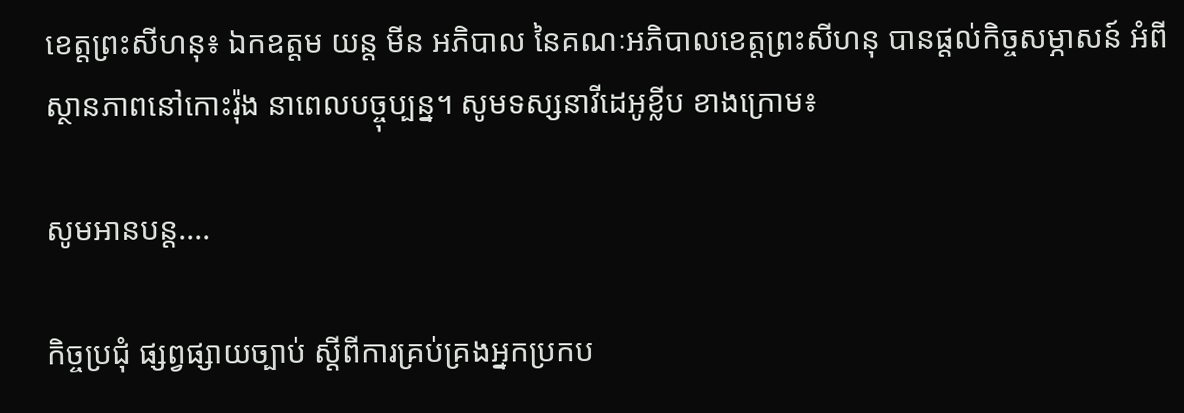ខេត្តព្រះសីហនុ៖ ឯកឧត្តម យន្ត មីន អភិបាល នៃគណៈអភិបាលខេត្តព្រះសីហនុ បានផ្តល់កិច្ចសម្ភាសន៍ អំពីស្ថានភាពនៅកោះរ៉ុង នាពេលបច្ចុប្បន្ន។ សូមទស្សនាវីដេអូខ្លីប ខាងក្រោម៖

សូមអានបន្ត....

កិច្ចប្រជុំ ផ្សព្វផ្សាយច្បាប់ ស្ដីពីការគ្រប់គ្រងអ្នកប្រកប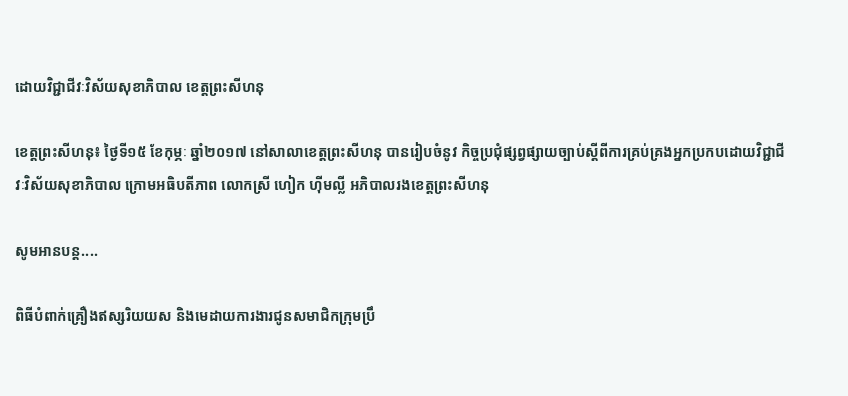ដោយវិជ្ជាជីវៈវិស័យសុខាភិបាល ខេត្តព្រះសីហនុ

ខេត្តព្រះសីហនុ៖ ថ្ងៃទី១៥ ខែកុម្ភៈ ឆ្នាំ២០១៧ នៅសាលាខេត្តព្រះសីហនុ បានរៀបចំនូវ កិច្ចប្រជុំផ្សព្វផ្សាយច្បាប់ស្ដីពីការគ្រប់គ្រងអ្នកប្រកបដោយវិជ្ជាជីវៈវិស័យសុខាភិបាល ក្រោមអធិបតីភាព លោកស្រី ហៀក ហុីមល្លី អភិបាលរងខេត្តព្រះសីហនុ

សូមអានបន្ត....

ពិធីបំពាក់គ្រឿងឥស្សរិយយស និងមេដាយការងារជូនសមាជិកក្រុមប្រឹ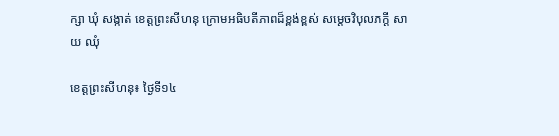ក្សា ឃុំ សង្កាត់ ខេត្តព្រះសីហនុ ក្រោមអធិបតីភាពដ៏ខ្ពង់ខ្ពស់ សម្តេចវិបុលភក្តី សាយ ឈុំ

ខេត្តព្រះសីហនុ៖ ថ្ងៃទី១៤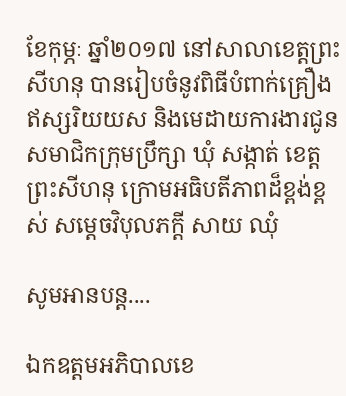ខែកុម្ភៈ ឆ្នាំ២០១៧ នៅសាលាខេត្តព្រះសីហនុ បានរៀបចំនូវពិធីបំពាក់គ្រឿងឥស្សរិយយស និងមេដាយការងារជូនសមាជិកក្រុមប្រឹក្សា ឃុំ សង្កាត់ ខេត្តព្រះសីហនុ ក្រោមអធិបតីភាពដ៏ខ្ពង់ខ្ពស់ សម្តេចវិបុលភក្តី សាយ ឈុំ

សូមអានបន្ត....

ឯកឧត្តមអភិបាលខេ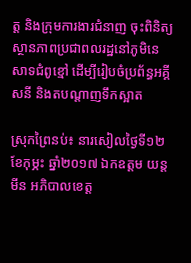ត្ត និងក្រុមការងារជំនាញ ចុះពិនិត្យស្ថានភាពប្រជាពលរដ្ឋនៅភូមិនេសាទជំពូខ្មៅ ដើម្បីរៀបចំប្រព័ន្ធអគ្គីសនី និងតបណ្តាញទឹកស្អាត

ស្រុកព្រៃនប់៖ នារសៀលថ្ងៃទី១២ ខែកុម្ភះ ឆ្នាំ២០១៧ ឯកឧត្តម យន្ត មីន អភិបាលខេត្ត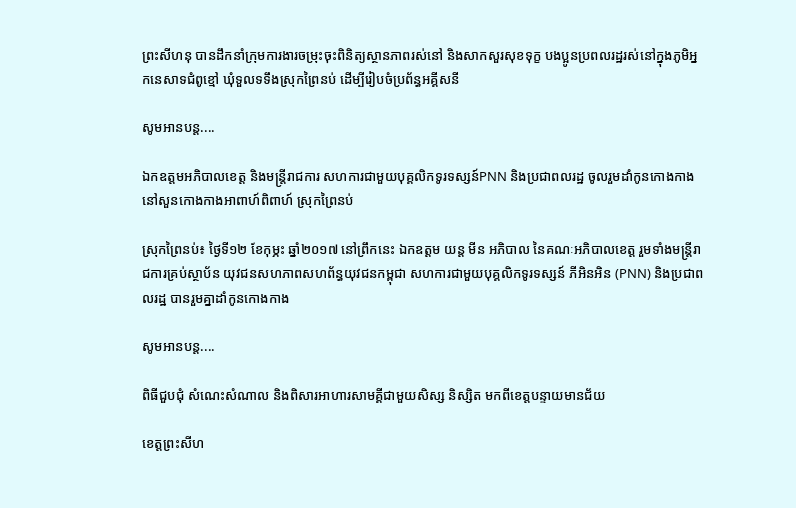ព្រះសីហនុ បានដឹកនាំក្រុមការងារចម្រុះចុះពិនិត្យស្ថានភាពរស់នៅ និងសាកសួរសុខទុក្ខ បងប្អូនប្រពលរដ្ឋរស់នៅក្នុងភូមិអ្នកនេសាទជំពូខ្មៅ ឃុំទួលទទឹងស្រុកព្រៃនប់ ដើម្បីរៀបចំប្រព័ន្ធអគ្គីសនី

សូមអានបន្ត....

ឯកឧត្តមអភិបាលខេត្ត និងមន្រ្តីរាជការ សហការជាមួយបុគ្គលិកទូរទស្សន៍PNN និងប្រជាពលរដ្ឋ ចូលរួមដាំកូនកោងកាង នៅសួនកោងកាងអាពាហ៍ពិពាហ៍ ស្រុកព្រៃនប់

ស្រុកព្រៃនប់៖ ថ្ងៃទី១២ ខែកុម្ភះ ឆ្នាំ២០១៧ នៅព្រឹកនេះ ឯកឧត្តម យន្ត មីន អភិបាល នៃគណៈអភិបាលខេត្ត រួមទាំងមន្ត្រីរាជការគ្រប់ស្ថាប័ន យុវជនសហភាពសហព័ន្ធយុវជនកម្ពុជា សហការជាមួយបុគ្គលិកទូរទស្សន៍ ភីអិនអិន (PNN) និងប្រជាពលរដ្ឋ បានរួមគ្នាដាំកូនកោងកាង

សូមអានបន្ត....

ពិធីជួបជុំ សំណេះសំណាល និងពិសារអាហារសាមគ្គីជាមួយសិស្ស និស្សិត មកពីខេត្តបន្ទាយមានជ័យ

ខេត្តព្រះសីហ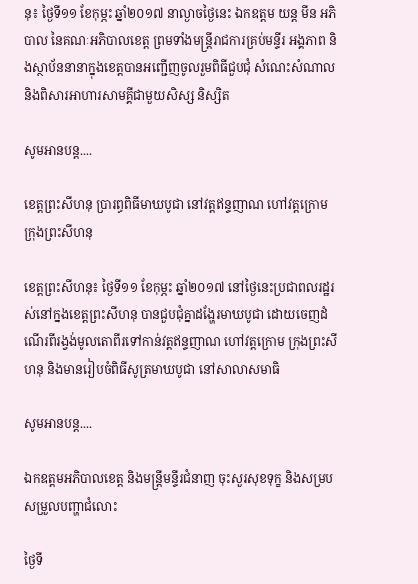នុ៖ ថ្ងៃទី១១ ខែកុម្ភះ ឆ្នាំ២០១៧ នាល្ងាចថ្ងៃនេះ ឯកឧត្តម យន្ត មីន អភិបាល នៃគណៈអភិបាលខេត្ត ព្រមទាំងមន្រ្តីរាជការគ្រប់មន្ទីរ អង្គភាព និងស្ថាប័ននានាក្នុងខេត្តបានអញ្ជើញចូលរួមពិធីជួបជុំ សំណេះសំណាល និងពិសារអាហារសាមគ្គីជាមួយសិស្ស និស្សិត

សូមអានបន្ត....

ខេត្តព្រះសីហនុ ប្រារព្ធពិធីមាឃបូជា នៅវត្តឥន្ទញាណ ហៅវត្តក្រោម ក្រុងព្រះសីហនុ

ខេត្តព្រះសីហនុ៖ ថ្ងៃទី១១ ខែកុម្ភះ ឆ្នាំ២០១៧ នៅថ្ងៃនេះប្រជាពលរដ្ឋរស់នៅក្នងខេត្តព្រះសីហនុ បានជួបជុំគ្នាដង្ហែរមាឃបូជា ដោយចេញដំណើរពីរង្វង់មូលតោពីរទៅកាន់វត្តឥន្ទញាណ ហៅវត្តក្រោម ក្រុងព្រះសីហនុ និងមានរៀបចំពិធីសូត្រមាឃបូជា នៅសាលាសមាធិ

សូមអានបន្ត....

ឯកឧត្តមអភិបាលខេត្ត និងមន្រ្តីមន្ទីរជំនាញ ចុះសួរសុខទុក្ខ និងសម្របសម្រួលបញ្ហាជំលោះ

ថ្ងៃទី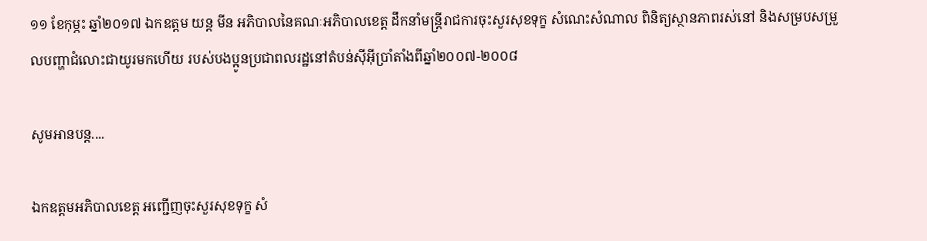១១ ខែកុម្ភះ ឆ្នាំ២០១៧ ឯកឧត្តម យន្ត មីន អភិបាលនៃគណៈអភិបាលខេត្ត ដឹកនាំមន្ត្រីរាជការចុះសួរសុខទុក្ខ សំណេះសំណាល ពិនិត្យស្ថានភាពរស់នៅ និងសម្របសម្រួលបញ្ហាជំលោះជាយូរមកហើយ របស់បងប្អូនប្រជាពលរដ្ឋនៅតំបន់ស៊ីអ៊ីប្រាំតាំងពីឆ្នាំ២០០៧-២០០៨

សូមអានបន្ត....

ឯកឧត្តមអភិបាលខេត្ត អញ្ជើញចុះសួរសុខទុក្ខ សំ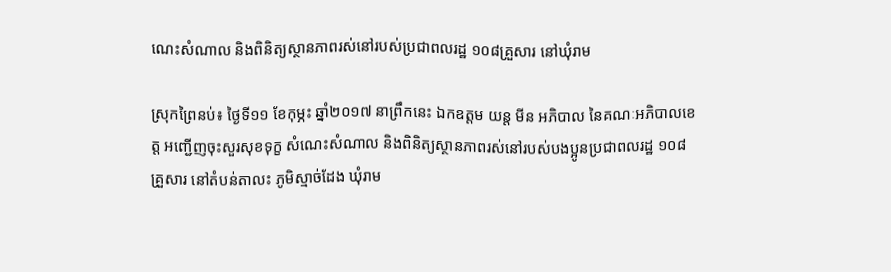ណេះសំណាល និងពិនិត្យស្ថានភាពរស់នៅរបស់ប្រជាពលរដ្ឋ ១០៨គ្រួសារ នៅឃុំរាម

ស្រុកព្រៃនប់៖ ថ្ងៃទី១១ ខែកុម្ភះ ឆ្នាំ២០១៧ នាព្រឹកនេះ ឯកឧត្តម យន្ត មីន អភិបាល នៃគណៈអភិបាលខេត្ត អញ្ជើញចុះសួរសុខទុក្ខ សំណេះសំណាល និងពិនិត្យស្ថានភាពរស់នៅរបស់បងប្អូនប្រជាពលរដ្ឋ ១០៨ គ្រួសារ នៅតំបន់តាលះ ភូមិស្មាច់ដែង ឃុំរាម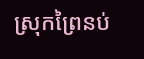ស្រុកព្រៃនប់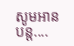សូមអានបន្ត....